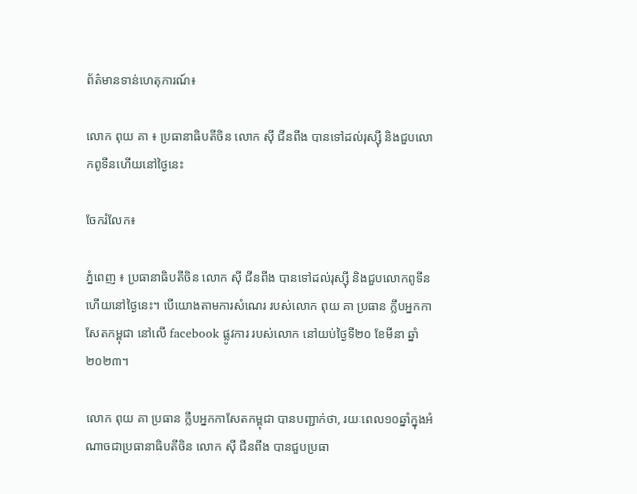ព័ត៌មានទាន់ហេតុការណ៍៖

លោក ពុយ គា ៖ ប្រធានាធិបតីចិន លោក ស៊ី ជីនពីង បានទៅដល់រុស្ស៊ី និងជួបលោកពូទីនហើយនៅថ្ងៃនេះ

ចែករំលែក៖

ភ្នំពេញ ៖ ប្រធានាធិបតីចិន លោក ស៊ី ជីនពីង បានទៅដល់រុស្ស៊ី និងជួបលោកពូទីនហើយនៅថ្ងៃនេះ។ បើយោងតាមការសំណេរ របស់លោក ពុយ គា ប្រធាន ក្លឹបអ្នកកាសែតកម្ពុជា នៅលើ facebook ផ្លូវការ របស់លោក នៅយប់ថ្ងៃទី២០ ខែមីនា ឆ្នាំ២០២៣។

លោក ពុយ គា ប្រធាន ក្លឹបអ្នកកាសែតកម្ពុជា បានបញ្ជាក់ថា, រយៈពេល១០ឆ្នាំក្នុងអំណាចជាប្រធានាធិបតីចិន លោក ស៊ី ជីនពីង បានជួបប្រធា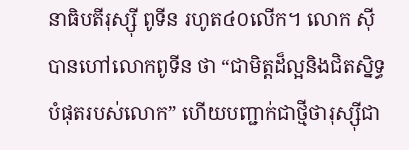នាធិបតីរុស្ស៊ី ពូទីន រហូត៤០លើក។ លោក ស៊ី បានហៅលោកពូទីន ថា “ជាមិត្តដ៏ល្អនិងជិតស្និទ្ធបំផុតរបស់លោក” ហើយបញ្ជាក់ជាថ្មីថារុស្ស៊ីជា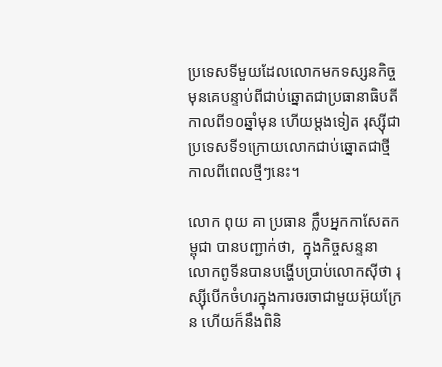ប្រទេសទីមួយដែលលោកមកទស្សនកិច្ចមុនគេបន្ទាប់ពីជាប់ឆ្នោតជាប្រធានាធិបតីកាលពី១០ឆ្នាំមុន ហើយម្តងទៀត រុស្ស៊ីជាប្រទេសទី១ក្រោយលោកជាប់ឆ្នោតជាថ្មីកាលពីពេលថ្មីៗនេះ។

លោក ពុយ គា ប្រធាន ក្លឹបអ្នកកាសែតកម្ពុជា បានបញ្ជាក់ថា,  ក្នុងកិច្ចសន្ទនា លោកពូទីនបានបង្ហើបប្រាប់លោកស៊ីថា រុស្ស៊ីបើកចំហរក្នុងការចរចាជាមួយអ៊ុយក្រែន ហើយក៏នឹងពិនិ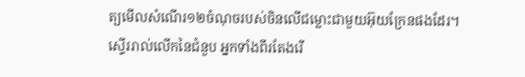ត្យមើលសំណើរ១២ចំណុចរបស់ចិនលើជម្លោះជាមួយអ៊ុយក្រែនផងដែរ។ ស្ទើររាល់លើកនៃជំនួប អ្នកទាំងពីរតែងរើ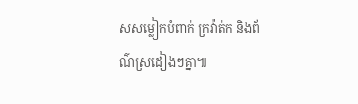សសម្លៀកបំពាក់ ក្រវ៉ាត់ក និងព័ណ៌ស្រដៀងៗគ្នា៕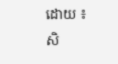ដោយ ៖ សិ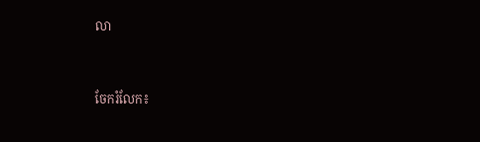លា


ចែករំលែក៖